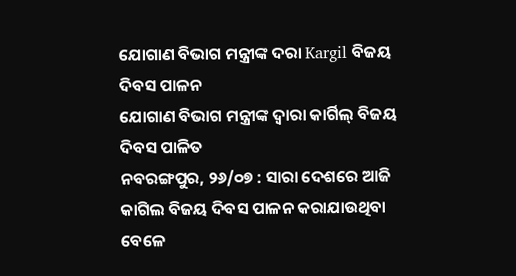ଯୋଗାଣ ବିଭାଗ ମନ୍ତ୍ରୀଙ୍କ ଦରା Kargil ବିଜୟ ଦିବସ ପାଳନ
ଯୋଗାଣ ବିଭାଗ ମନ୍ତ୍ରୀଙ୍କ ଦ୍ବାରା କାର୍ଗିଲ୍ ବିଜୟ ଦିବସ ପାଳିତ
ନବରଙ୍ଗପୁର, ୨୬/୦୭ : ସାରା ଦେଶରେ ଆଜି କାଗିଲ ବିଜୟ ଦିବସ ପାଳନ କରାଯାଉଥିବା ବେଳେ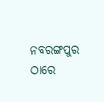ନବରଙ୍ଗପୁର ଠାରେ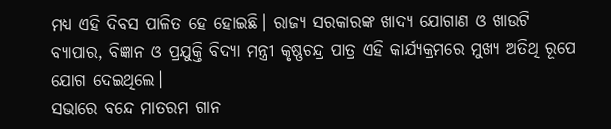ମଧ୍ୟ ଏହି ଦିବସ ପାଳିତ ହେ ହୋଇଛି। ରାଜ୍ୟ ସରକାରଙ୍କ ଖାଦ୍ୟ ଯୋଗାଣ ଓ ଖାଉଟି ବ୍ୟାପାର, ବିଜ୍ଞାନ ଓ ପ୍ରଯୁକ୍ତି ବିଦ୍ୟା ମନ୍ତ୍ରୀ କୃଷ୍ଣଚନ୍ଦ୍ର ପାତ୍ର ଏହି କାର୍ଯ୍ୟକ୍ରମରେ ମୁଖ୍ୟ ଅତିଥି ରୂପେ ଯୋଗ ଦେଇଥିଲେ।
ସଭାରେ ବନ୍ଦେ ମାତରମ ଗାନ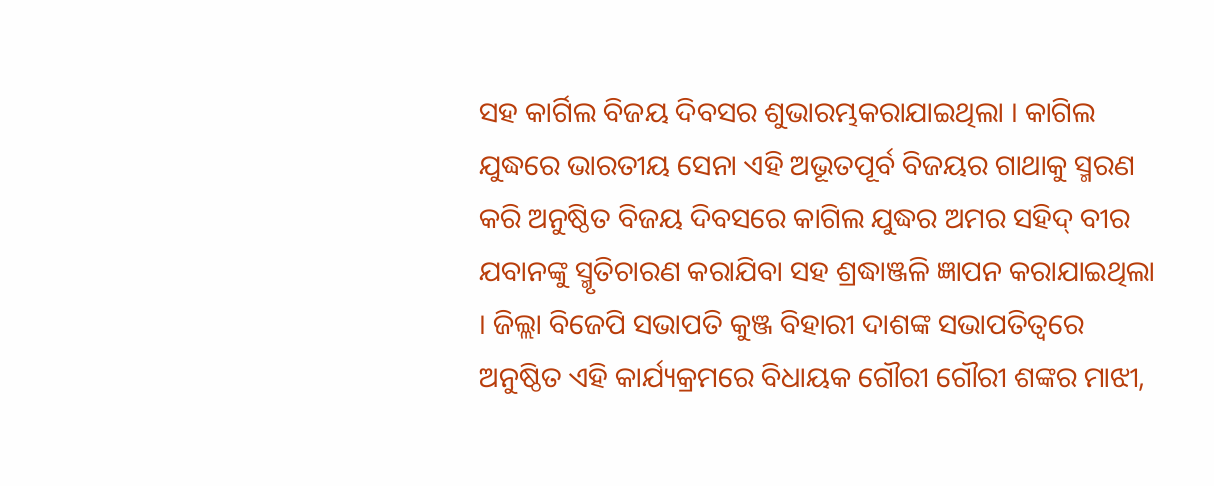ସହ କାର୍ଗିଲ ବିଜୟ ଦିବସର ଶୁଭାରମ୍ଭକରାଯାଇଥିଲା । କାଗିଲ ଯୁଦ୍ଧରେ ଭାରତୀୟ ସେନା ଏହି ଅଭୂତପୂର୍ବ ବିଜୟର ଗାଥାକୁ ସ୍ମରଣ କରି ଅନୁଷ୍ଠିତ ବିଜୟ ଦିବସରେ କାଗିଲ ଯୁଦ୍ଧର ଅମର ସହିଦ୍ ବୀର ଯବାନଙ୍କୁ ସ୍ମୃତିଚାରଣ କରାଯିବା ସହ ଶ୍ରଦ୍ଧାଞ୍ଜଳି ଜ୍ଞାପନ କରାଯାଇଥିଲା । ଜିଲ୍ଲା ବିଜେପି ସଭାପତି କୁଞ୍ଜ ବିହାରୀ ଦାଶଙ୍କ ସଭାପତିତ୍ୱରେ ଅନୁଷ୍ଠିତ ଏହି କାର୍ଯ୍ୟକ୍ରମରେ ବିଧାୟକ ଗୌରୀ ଗୌରୀ ଶଙ୍କର ମାଝୀ,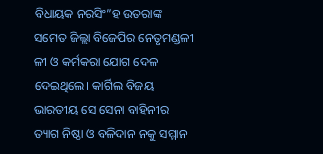ବିଧାୟକ ନରସିଂ”ହ ଉତରାଙ୍କ ସମେତ ଜିଲ୍ଲା ବିଜେପିର ନେତୃମଣ୍ଡଳୀ ଳୀ ଓ କର୍ମକରା ଯୋଗ ଦେଳ ଦେଇଥିଲେ। କାର୍ଗିଲ ବିଜୟ ଭାରତୀୟ ସେ ସେନା ବାହିନୀର ତ୍ୟାଗ ନିଷ୍ଠା ଓ ବଳିଦାନ ନକୁ ସମ୍ମାନ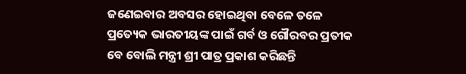ଜଣେଇବାର ଅବସର ହୋଇଥିବା ବେଳେ ତଳେ ପ୍ରତ୍ୟେକ ଭାରତୀୟଙ୍କ ପାଇଁ ଗର୍ବ ଓ ଗୌରବର ପ୍ରତୀକ ବେ ବୋଲି ମନ୍ତ୍ରୀ ଶ୍ରୀ ପାତ୍ର ପ୍ରକାଶ କରିଛନ୍ତି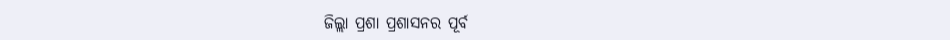ଜିଲ୍ଲା ପ୍ରଶା ପ୍ରଶାସନର ପୂର୍ବ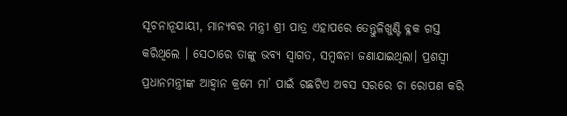ସୂଚନାନୂଯାୟୀ, ମାନ୍ୟବର ମନ୍ତ୍ରୀ ଶ୍ରୀ ପାତ୍ର ଏହାପରେ ତେନ୍ତୁଳିଖୁଣ୍ଟି ବ୍ଳକ ଗସ୍ତ କରିଥିଲେ । ସେଠାରେ ତାଙ୍କୁ ଭବ୍ୟ ସ୍ଵାଗତ, ସମ୍ବଦ୍ଧନା ଜଣାଯାଇଥିଲା। ପ୍ରଶସ୍ୱୀ ପ୍ରଧାନମନ୍ତ୍ରୀଙ୍କ ଆହ୍ୱାନ କ୍ରମେ ମା’ ପାଇଁ ଗଛଟିଏ ଅବସ ସରରେ ଚା ରୋପଣ କରି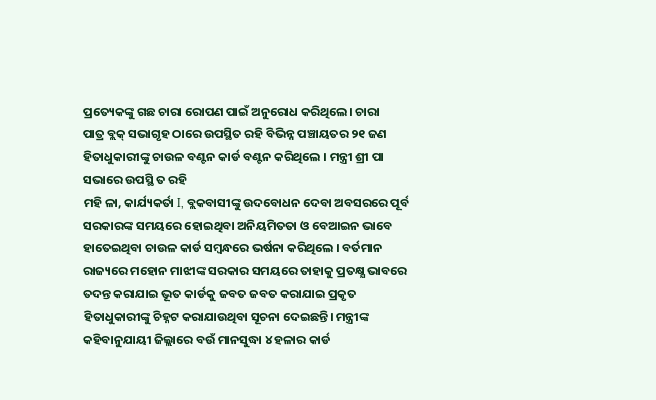ପ୍ରତ୍ୟେକଙ୍କୁ ଗଛ ଚାରା ରୋପଣ ପାଇଁ ଅନୁରୋଧ କରିଥିଲେ। ଚାରା
ପାତ୍ର ବ୍ଲକ୍ ସଭାଗୃହ ଠାରେ ଉପସ୍ଥିତ ରହି ବିଭିନ୍ନ ପଞ୍ଚାୟତର ୨୧ ଜଣ ହିତାଧୁକାରୀଙ୍କୁ ଚାଉଳ ବଣ୍ଟନ କାର୍ଡ ବଣ୍ଟନ କରିଥିଲେ । ମନ୍ତ୍ରୀ ଶ୍ରୀ ପା ସଭାରେ ଉପସ୍ଥି ତ ରହି
ମହି ଳା, କାର୍ଯ୍ୟକର୍ତା I, ବ୍ଲକବାସୀଙ୍କୁ ଉଦବୋଧନ ଦେବା ଅବସରରେ ପୂର୍ବ ସରକାରଙ୍କ ସମୟରେ ହୋଇଥିବା ଅନିୟମିତତା ଓ ବେଆଇନ ଭାବେ ହାତେଇଥିବା ଚାଉଳ କାର୍ଡ ସମ୍ବନ୍ଧରେ ଭର୍ଷନା କରିଥିଲେ । ବର୍ତମାନ ରାଜ୍ୟରେ ମହୋନ ମାଝୀଙ୍କ ସରକାର ସମୟରେ ତାହାକୁ ପ୍ରତକ୍ଷ୍ଯ ଭାବରେ ତଦନ୍ତ କରାଯାଇ ଭୂତ କାର୍ଡକୁ ଜବତ ଜବତ କରାଯାଇ ପ୍ରକୃତ ହିତାଧୁକାରୀଙ୍କୁ ଚିହ୍ନଟ କରାଯାଉଥିବା ସୂଚନା ଦେଇଛନ୍ତି। ମନ୍ତ୍ରୀଙ୍କ କହିବାନୁଯାୟୀ ଜିଲ୍ଲାରେ ବଉଁ ମାନସୁଦ୍ଧା ୪ ହଳାର କାର୍ଡ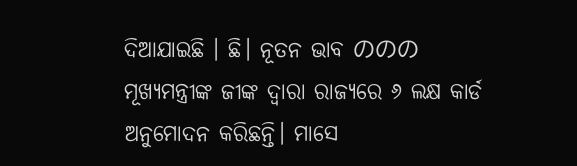ଦିଆଯାଇଛି । ଛି। ନୂତନ ଭାବ ののの ମୂଖ୍ୟମନ୍ତ୍ରୀଙ୍କ ଜୀଙ୍କ ଦ୍ବାରା ରାଜ୍ୟରେ ୬ ଲକ୍ଷ କାର୍ଡ ଅନୁମୋଦନ କରିଛନ୍ତି। ମାସେ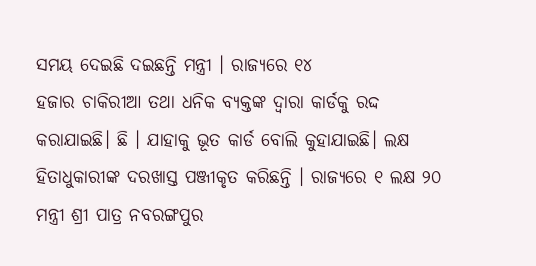ସମୟ ଦେଇଛି ଦଇଛନ୍ତି ମନ୍ତ୍ରୀ । ରାଜ୍ୟରେ ୧୪
ହଜାର ଚାକିରୀଆ ତଥା ଧନିକ ବ୍ୟକ୍ତଙ୍କ ଦ୍ୱାରା କାର୍ଡକୁ ରଦ୍ଦ କରାଯାଇଛି। ଛି । ଯାହାକୁ ଭୂତ କାର୍ଡ ବୋଲି କୁହାଯାଇଛି। ଲକ୍ଷ ହିତାଧୁକାରୀଙ୍କ ଦରଖାସ୍ତ ପଞ୍ଜୀକୃତ କରିଛନ୍ତି । ରାଜ୍ୟରେ ୧ ଲକ୍ଷ ୨୦
ମନ୍ତ୍ରୀ ଶ୍ରୀ ପାତ୍ର ନବରଙ୍ଗପୁର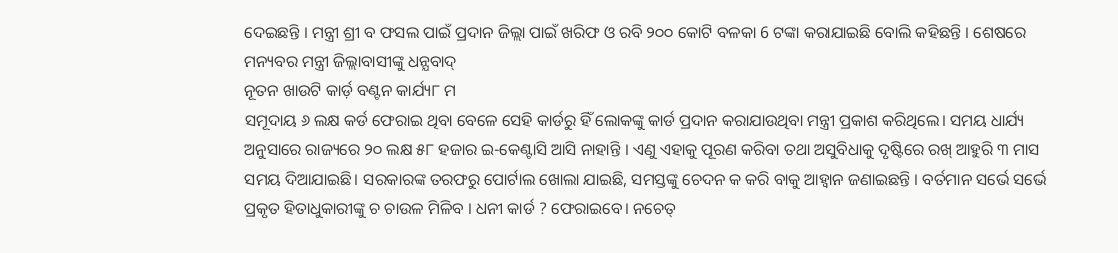ଦେଇଛନ୍ତି । ମନ୍ତ୍ରୀ ଶ୍ରୀ ବ ଫସଲ ପାଇଁ ପ୍ରଦାନ ଜିଲ୍ଲା ପାଇଁ ଖରିଫ ଓ ରବି ୨୦୦ କୋଟି ବଳକା 6 ଟଙ୍କା କରାଯାଇଛି ବୋଲି କହିଛନ୍ତି । ଶେଷରେ ମନ୍ୟବର ମନ୍ତ୍ରୀ ଜିଲ୍ଲାବାସୀଙ୍କୁ ଧନ୍ଯବାଦ୍
ନୂତନ ଖାଉଟି କାର୍ଡ଼ ବଣ୍ଟନ କାର୍ଯ୍ୟ୮ ମ
ସମୂଦାୟ ୬ ଲକ୍ଷ କର୍ଡ ଫେରାଇ ଥିବା ବେଳେ ସେହି କାର୍ଡରୁ ହିଁ ଲୋକଙ୍କୁ କାର୍ଡ ପ୍ରଦାନ କରାଯାଉଥିବା ମନ୍ତ୍ରୀ ପ୍ରକାଶ କରିଥିଲେ। ସମୟ ଧାର୍ଯ୍ୟ ଅନୁସାରେ ରାଜ୍ୟରେ ୨୦ ଲକ୍ଷ ୫୮ ହଜାର ଇ-କେଣ୍ଟାସି ଆସି ନାହାନ୍ତି । ଏଣୁ ଏହାକୁ ପୂରଣ କରିବା ତଥା ଅସୁବିଧାକୁ ଦୃଷ୍ଟିରେ ରଖ୍ ଆହୁରି ୩ ମାସ ସମୟ ଦିଆଯାଇଛି। ସରକାରଙ୍କ ତରଫରୁ ପୋର୍ଟାଲ ଖୋଲା ଯାଇଛି, ସମସ୍ତଙ୍କୁ ଚେଦନ କ କରି ବାକୁ ଆହ୍ୱାନ ଜଣାଇଛନ୍ତି । ବର୍ତମାନ ସର୍ଭେ ସର୍ଭେ ପ୍ରକୃତ ହିତାଧୁକାରୀଙ୍କୁ ଚ ଚାଉଳ ମିଳିବ । ଧନୀ କାର୍ଡ ? ଫେରାଇବେ। ନଚେତ୍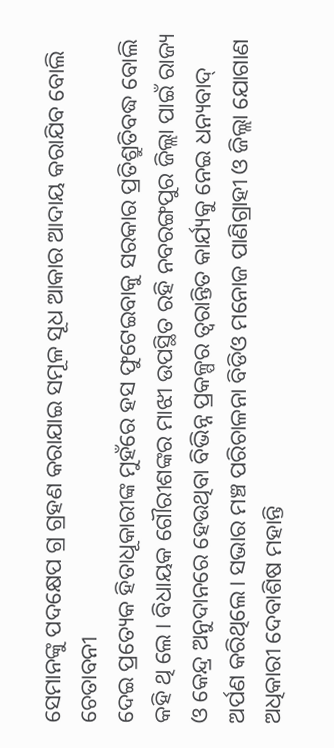ସେମାନଙ୍କୁ ପଦକ୍ଷେପ ଗ୍ର ଗ୍ରହଣ କରାଯାଇ ସମୂଳ ସୂଧ ଆକାର ଆଦାୟ କରାଯିବ ବୋଲି ଚେତାବନୀ
ଦେଇ ପ୍ରତ୍ୟେକ ହିତାଧୂକାରୀଙ୍କ ମୁହଁରେ ହସ ଫୁଟେଇବାକୁ ସରକାର ପ୍ରତିଶ୍ରୁତିବଦ୍ଧ ବୋଲି କହି ଥି ଲେ । ବିଧାୟକ ଗୌରୀଶଙ୍କର ମାଝୀ ଉପସ୍ଥିତ ରହି ନବରଙ୍ଗପୁର ଜିଲ୍ଲା ପାଇଁ ରାଜ୍ୟ ଓ କେନ୍ଦ୍ର ଅନୁଦାନରେ ହେଉଥିବା ବିଭିନ୍ନ ପ୍ରକଳ୍ପର ତ୍ବରାନ୍ତିତ କାର୍ଯ୍ୟକୁ ନେଇ ଧନ୍ୟବାଦ୍ ଅର୍ପଣ କରିଥିଲେ। ସଭାର ମଞ୍ଚ ପରିଚାଳନା ବିଡିଓ ମନୋଜ ପାଣିଗ୍ରାହୀ ଓ ଜିଲ୍ଲା ଯୋଗାଣ ଅଧିକାରୀ ଦେବାଶିଷ ମହାନ୍ତି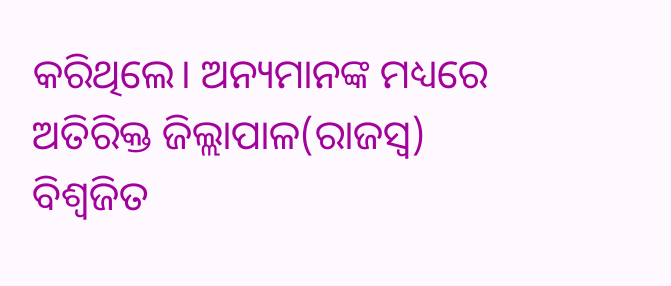କରିଥିଲେ। ଅନ୍ୟମାନଙ୍କ ମଧ୍ୟରେ ଅତିରିକ୍ତ ଜିଲ୍ଲାପାଳ(ରାଜସ୍ୱ) ବିଶ୍ଵଜିତ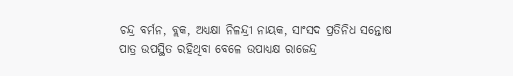ଚନ୍ଦ୍ର ବର୍ମନ, ବ୍ଲକ, ଅଧ୍ଯକ୍ଷା ନିଳନ୍ଦ୍ରୀ ନାୟକ, ସାଂସଦ ପ୍ରତିନିଧ ସନ୍ତୋଷ ପାତ୍ର ଉପସ୍ଥିତ ରହିଥିବା ବେଳେ ଉପାଧ୍ଯକ୍ଷ ରାଜେନ୍ଦ୍ର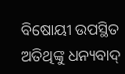ବିଷୋୟୀ ଉପସ୍ଥିତ ଅତିଥିଙ୍କୁ ଧନ୍ୟବାଦ୍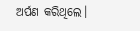ଅର୍ପଣ କରିଥିଲେ।